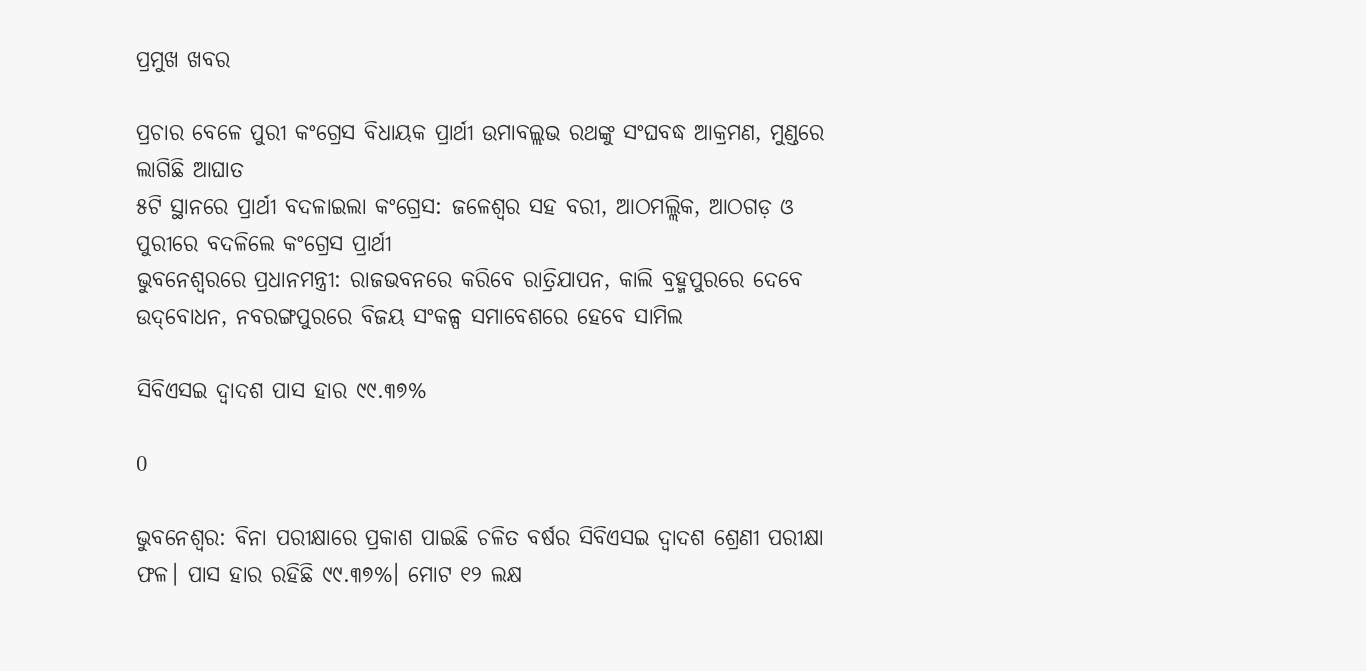ପ୍ରମୁଖ ଖବର

ପ୍ରଚାର ବେଳେ ପୁରୀ କଂଗ୍ରେସ ବିଧାୟକ ପ୍ରାର୍ଥୀ ଉମାବଲ୍ଲଭ ରଥଙ୍କୁ ସଂଘବଦ୍ଧ ଆକ୍ରମଣ, ମୁଣ୍ଡରେ ଲାଗିଛି ଆଘାତ
୫ଟି ସ୍ଥାନରେ ପ୍ରାର୍ଥୀ ବଦଳାଇଲା କଂଗ୍ରେସ: ଜଳେଶ୍ୱର ସହ ବରୀ, ଆଠମଲ୍ଲିକ, ଆଠଗଡ଼ ଓ ପୁରୀରେ ବଦଳିଲେ କଂଗ୍ରେସ ପ୍ରାର୍ଥୀ
ଭୁବନେଶ୍ବରରେ ପ୍ରଧାନମନ୍ତ୍ରୀ: ରାଜଭବନରେ କରିବେ ରାତ୍ରିଯାପନ, କାଲି ବ୍ରହ୍ମପୁରରେ ଦେବେ ଉଦ୍‌ବୋଧନ, ନବରଙ୍ଗପୁରରେ ବିଜୟ ସଂକଳ୍ପ ସମାବେଶରେ ହେବେ ସାମିଲ

ସିବିଏସଇ ଦ୍ୱାଦଶ ପାସ ହାର ୯୯.୩୭%

0

ଭୁବନେଶ୍ବର: ବିନା ପରୀକ୍ଷାରେ ପ୍ରକାଶ ପାଇଛି ଚଳିତ ବର୍ଷର ସିବିଏସଇ ଦ୍ୱାଦଶ ଶ୍ରେଣୀ ପରୀକ୍ଷା ଫଳ। ପାସ ହାର ରହିଛି ୯୯.୩୭%। ମୋଟ ୧୨ ଲକ୍ଷ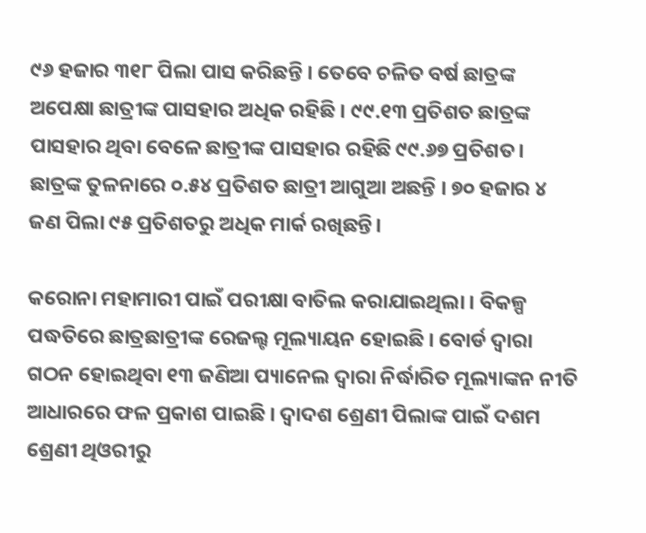୯୬ ହଜାର ୩୧୮ ପିଲା ପାସ କରିଛନ୍ତି । ତେବେ ଚଳିତ ବର୍ଷ ଛାତ୍ରଙ୍କ ଅପେକ୍ଷା ଛାତ୍ରୀଙ୍କ ପାସହାର ଅଧିକ ରହିଛି । ୯୯.୧୩ ପ୍ରତିଶତ ଛାତ୍ରଙ୍କ ପାସହାର ଥିବା ବେଳେ ଛାତ୍ରୀଙ୍କ ପାସହାର ରହିଛି ୯୯.୬୭ ପ୍ରତିଶତ। ଛାତ୍ରଙ୍କ ତୁଳନାରେ ୦.୫୪ ପ୍ରତିଶତ ଛାତ୍ରୀ ଆଗୁଆ ଅଛନ୍ତି । ୭୦ ହଜାର ୪ ଜଣ ପିଲା ୯୫ ପ୍ରତିଶତରୁ ଅଧିକ ମାର୍କ ରଖିଛନ୍ତି।

କରୋନା ମହାମାରୀ ପାଇଁ ପରୀକ୍ଷା ବାତିଲ କରାଯାଇଥିଲା । ବିକଳ୍ପ ପଦ୍ଧତିରେ ଛାତ୍ରଛାତ୍ରୀଙ୍କ ରେଜଲ୍ଟ ମୂଲ୍ୟାୟନ ହୋଇଛି । ବୋର୍ଡ ଦ୍ୱାରା ଗଠନ ହୋଇଥିବା ୧୩ ଜଣିଆ ପ୍ୟାନେଲ ଦ୍ୱାରା ନିର୍ଦ୍ଧାରିତ ମୂଲ୍ୟାଙ୍କନ ନୀତି ଆଧାରରେ ଫଳ ପ୍ରକାଶ ପାଇଛି । ଦ୍ୱାଦଶ ଶ୍ରେଣୀ ପିଲାଙ୍କ ପାଇଁ ଦଶମ ଶ୍ରେଣୀ ଥିଓରୀରୁ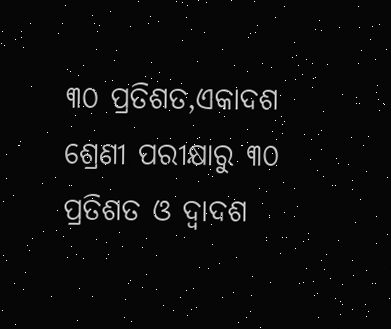୩୦ ପ୍ରତିଶତ,ଏକାଦଶ ଶ୍ରେଣୀ ପରୀକ୍ଷାରୁ ୩୦ ପ୍ରତିଶତ ଓ ଦ୍ୱାଦଶ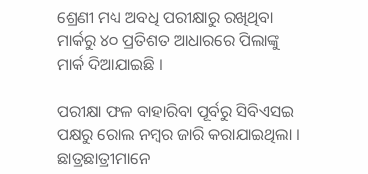ଶ୍ରେଣୀ ମଧ୍ୟ ଅବଧି ପରୀକ୍ଷାରୁ ରଖିଥିବା ମାର୍କରୁ ୪୦ ପ୍ରତିଶତ ଆଧାରରେ ପିଲାଙ୍କୁ ମାର୍କ ଦିଆଯାଇଛି ।

ପରୀକ୍ଷା ଫଳ ବାହାରିବା ପୂର୍ବରୁ ସିବିଏସଇ ପକ୍ଷରୁ ରୋଲ ନମ୍ବର ଜାରି କରାଯାଇଥିଲା । ଛାତ୍ରଛାତ୍ରୀମାନେ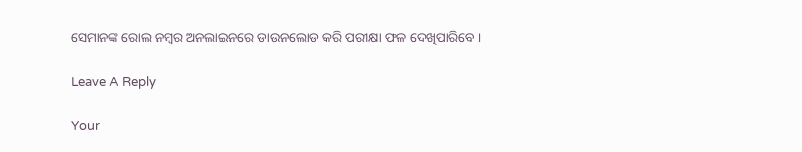ସେମାନଙ୍କ ରୋଲ ନମ୍ବର ଅନଲାଇନରେ ଡାଉନଲୋଡ କରି ପରୀକ୍ଷା ଫଳ ଦେଖିପାରିବେ ।

Leave A Reply

Your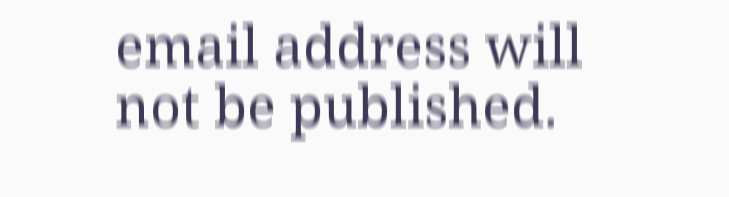email address will not be published.